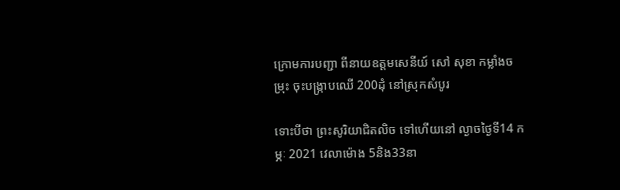ក្រោមការបញ្ជា ពីនាយឧត្ដមសេនីយ៍ សៅ សុខា កម្លាំងចម្រុះ ចុះបង្រ្កាបឈើ 200ដុំ នៅស្រុកសំបូរ

ទោះបីថា ព្រះសូរិយាជិតលិច ទៅហើយនៅ ល្ងាចថ្ងៃទី14 កម្ភៈ 2021 វេលាម៉ោង 5និង33នា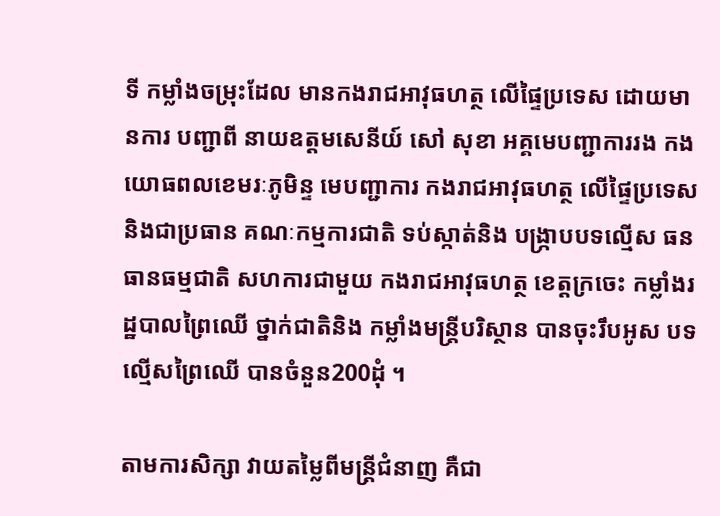ទី កម្លាំងចម្រុះដែល មានកងរាជអាវុធហត្ថ លើផ្ទៃប្រទេស ដោយមានការ បញ្ជាពី នាយឧត្ដមសេនីយ៍ សៅ សុខា អគ្គមេបញ្ជាការរង កងយោធពលខេមរៈភូមិន្ទ មេបញ្ជាការ កងរាជអាវុធហត្ថ លើផ្ទៃប្រទេស និងជាប្រធាន គណៈកម្មការជាតិ ទប់ស្កាត់និង បង្ក្រាបបទល្មើស ធនធានធម្មជាតិ សហការជាមួយ កងរាជអាវុធហត្ថ ខេត្តក្រចេះ កម្លាំងរដ្ឋបាលព្រៃឈើ ថ្នាក់ជាតិនិង កម្លាំងមន្ត្រីបរិស្ថាន បានចុះរឹបអូស បទល្មើសព្រៃឈើ បានចំនួន200ដុំ ។

តាមការសិក្សា វាយតម្លៃពីមន្ត្រីជំនាញ គឺជា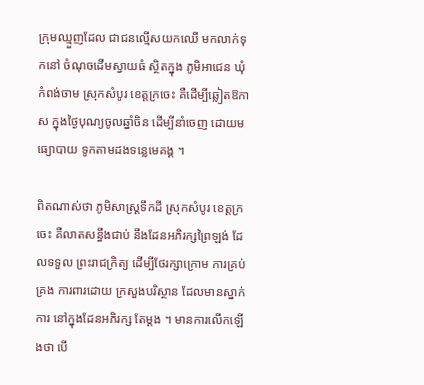ក្រុមឈ្មួញដែល ជាជនល្មើសយកឈើ មកលាក់ទុកនៅ ចំណុចដើមស្វាយធំ ស្ថិតក្នុង ភូមិអាជេន ឃុំកំពង់ចាម ស្រុកសំបូរ ខេត្តក្រចេះ គឺដើម្បីឆ្លៀតឱកាស ក្នុងថ្ងៃបុណ្យចូលឆ្នាំចិន ដើម្បីនាំចេញ ដោយមធ្យោបាយ ទូកតាមដងទន្លេមេគង្គ ។

ពិតណាស់ថា ភូមិសាស្រ្ដទឹកដី ស្រុកសំបូរ ខេត្តក្រចេះ គឺលាតសន្ធឹងជាប់ នឹងដែនអភិរក្សព្រៃឡង់ ដែលទទួល ព្រះរាជក្រិត្យ ដើម្បីថែរក្សាក្រោម ការគ្រប់គ្រង ការពារដោយ ក្រសួងបរិស្ថាន ដែលមានស្នាក់ការ នៅក្នុងដែនអភិរក្ស តែម្ដង ។ មានការលើកឡើងថា បើ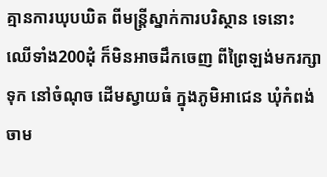គ្មានការឃុបឃិត ពីមន្ត្រីស្នាក់ការបរិស្ថាន ទេនោះ ឈើទាំង200ដុំ ក៏មិនអាចដឹកចេញ ពីព្រៃឡង់មករក្សាទុក នៅចំណុច ដើមស្វាយធំ ក្នុងភូមិអាជេន ឃុំកំពង់ចាម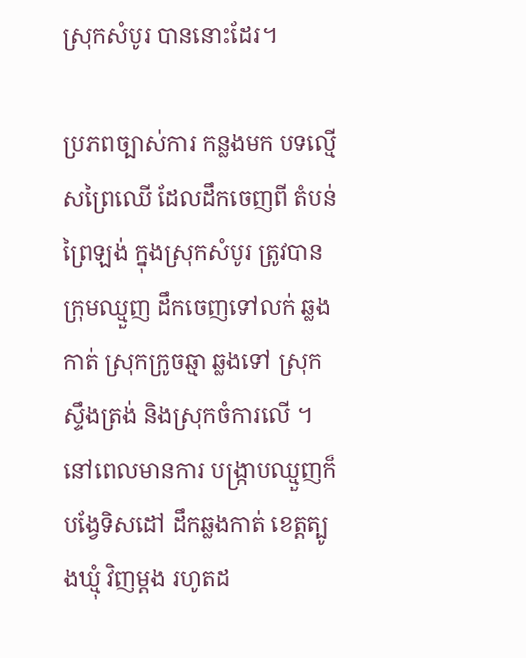ស្រុកសំបូរ បាននោះដែរ។

ប្រភពច្បាស់ការ កន្លងមក បទល្មើសព្រៃឈើ ដែលដឹកចេញពី តំបន់ព្រៃឡង់ ក្នុងស្រុកសំបូរ ត្រូវបានក្រុមឈ្មួញ ដឹកចេញទៅលក់ ឆ្លងកាត់ ស្រុកក្រូចឆ្មា ឆ្លងទៅ ស្រុកស្ទឹងត្រង់ និងស្រុកចំការលើ ។ នៅពេលមានការ បង្រ្កាបឈ្មួញក៏ បង្វែទិសដៅ ដឹកឆ្លងកាត់ ខេត្តត្បូងឃ្មុំ វិញម្ដង រហូតដ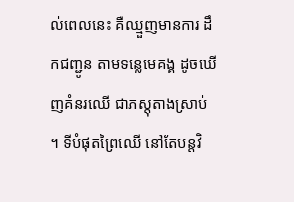ល់ពេលនេះ គឺឈ្មួញមានការ ដឹកជញ្ជូន តាមទន្លេមេគង្គ ដូចឃើញគំនរឈើ ជាភស្តុតាងស្រាប់ ។ ទីបំផុតព្រៃឈើ នៅតែបន្តវិ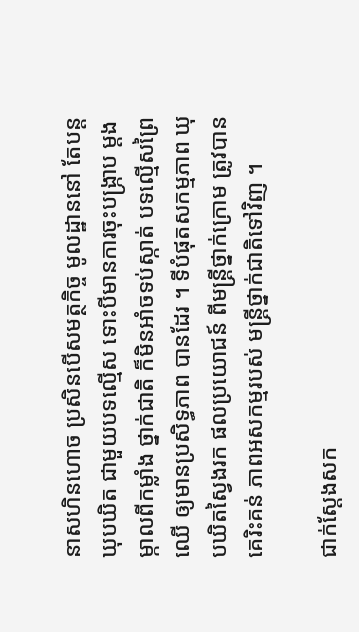នាសហិនហោច ប្រសិនបើសមត្ថកិច្ច មូលដ្ឋាននៅ តែបន្តឃុបឃិត ជាមួយបទល្មើស ទោះបីមានការចុះបង្រ្កាប ម្ដងម្កាលពីកម្លាំង ថ្នាក់ជាតិ ក៏មិនអាំចទប់ស្កាត់ បទល្មើសព្រៃឈើ ឲ្យមានប្រសិទ្ធភាព បានដែរ ។ ទីបំផុតសកម្មភាព ឃុបឃិតស្វៃងរក ផលប្រយោជន៍ ពីមន្ត្រីថ្នាក់ក្រោម ត្រូវបានគេរិះគន់ ភាពអសកម្មរបស់ មន្រ្តីថ្នាក់ជាតិទៅវិញ ។

ជាក់ស្ដែងសក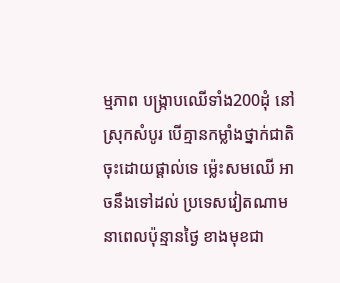ម្មភាព បង្រ្កាបឈើទាំង200ដុំ នៅស្រុកសំបូរ បើគ្មានកម្លាំងថ្នាក់ជាតិ ចុះដោយផ្តាល់ទេ ម៉្លេះសមឈើ អាចនឹងទៅដល់ ប្រទេសវៀតណាម នាពេលប៉ុន្មានថ្ងៃ ខាងមុខជា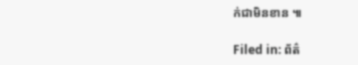ក់ជាមិនខាន ៕

Filed in: ព័ត៌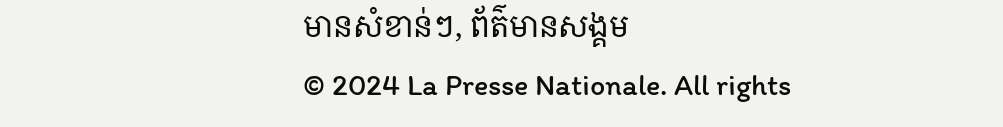មានសំខាន់ៗ, ព័ត៌មានសង្គម
© 2024 La Presse Nationale. All rights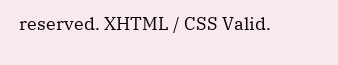reserved. XHTML / CSS Valid.